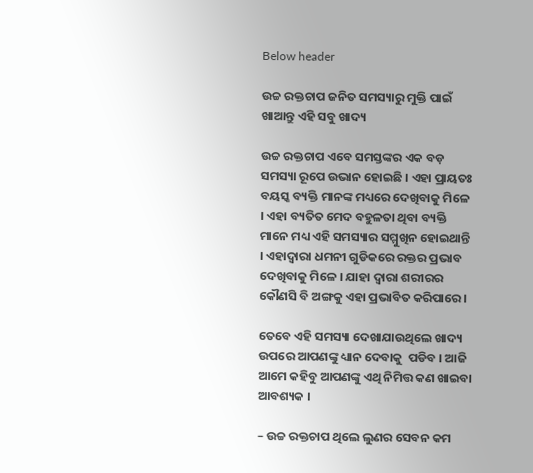Below header

ଉଚ୍ଚ ରକ୍ତଚାପ ଜନିତ ସମସ୍ୟାରୁ ମୁକ୍ତି ପାଇଁ ଖାଆନ୍ତୁ ଏହି ସବୁ ଖାଦ୍ୟ

ଉଚ୍ଚ ରକ୍ତଚାପ ଏବେ ସମସ୍ତଙ୍କର ଏକ ବଡ଼ ସମସ୍ୟା ରୂପେ ଉଭାନ ହୋଇଛି । ଏହା ପ୍ରାୟତଃ ବୟସ୍କ ବ୍ୟକ୍ତି ମାନଙ୍କ ମଧ୍ୟରେ ଦେଖିବାକୁ ମିଳେ । ଏହା ବ୍ୟତିତ ମେଦ ବହୁଳତା ଥିବା ବ୍ୟକ୍ତି ମାନେ ମଧ୍ୟ ଏହି ସମସ୍ୟାର ସମ୍ମୁଖିନ ହୋଇଥାନ୍ତି । ଏହାଦ୍ୱାରା ଧମନୀ ଗୁଡିକରେ ରକ୍ତର ପ୍ରଭାବ ଦେଖିବାକୁ ମିଳେ । ଯାହା ଦ୍ୱାରା ଶରୀରର କୌଣସି ବି ଅଙ୍ଗକୁ ଏହା ପ୍ରଭାବିତ କରିପାରେ ।

ତେବେ ଏହି ସମସ୍ୟା ଦେଖାଯାଉଥିଲେ ଖାଦ୍ୟ ଉପରେ ଆପଣଙ୍କୁ ଧ୍ୟାନ ଦେବାକୁ  ପଡିବ । ଆଜି ଆମେ କହିବୁ ଆପଣଙ୍କୁ ଏଥି ନିମିତ୍ତ କଣ ଖାଇବା ଆବଶ୍ୟକ ।

– ଉଚ୍ଚ ରକ୍ତଚାପ ଥିଲେ ଲୁଣର ସେବନ କମ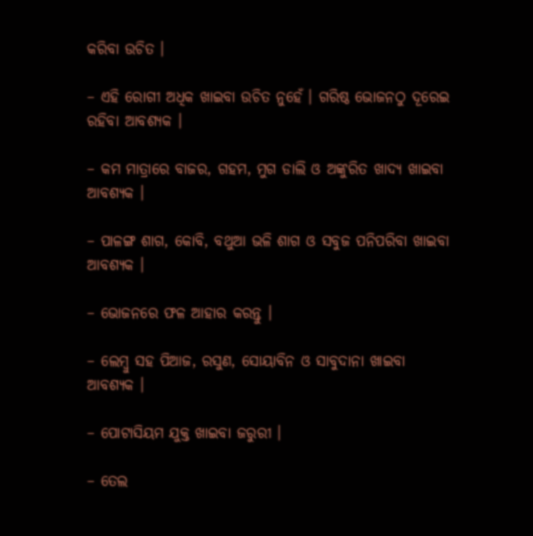କରିବା ଉଚିତ ।

– ଏହି ରୋଗୀ ଅଧିକ ଖାଇବା ଉଚିତ ନୁହେଁ । ଗରିଷ୍ଠ ଭୋଜନଠୁ ଦୂରେଇ ରହିବା ଆବଶ୍ୟକ ।

– କମ ମାତ୍ରାରେ ବାଜର, ଗହମ, ମୁଗ ଡାଲି ଓ ଅଙ୍କୁରିତ ଖାଦ୍ୟ ଖାଇବା ଆବଶ୍ୟକ ।

– ପାଳଙ୍ଗ ଶାଗ, କୋବି, ବଥୁଆ ଭଳି ଶାଗ ଓ ସବୁଜ ପନିପରିବା ଖାଇବା ଆବଶ୍ୟକ ।

– ଭୋଜନରେ ଫଳ ଆହାର କରନ୍ତୁ ।

– ଲେମ୍ବୁ ସହ ପିଆଜ, ରସୁଣ, ସୋୟାବିନ ଓ ସାବୁଦାନା ଖାଇବା ଆବଶ୍ୟକ ।

– ପୋଟାସିୟମ ଯୁକ୍ତ ଖାଇବା ଜରୁରୀ ।

– ତେଲ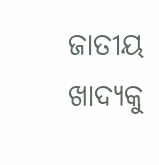ଜାତୀୟ ଖାଦ୍ୟକୁ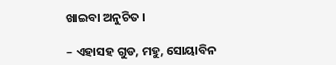ଖାଇବା ଅନୁଚିତ ।

– ଏହାସହ ଗୁଡ, ମହୁ, ସୋୟାବିନ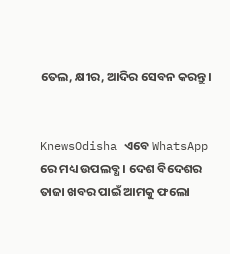ତେଲ, କ୍ଷୀର, ଆଦିର ସେବନ କରନ୍ତୁ ।


KnewsOdisha ଏବେ WhatsApp ରେ ମଧ୍ୟ ଉପଲବ୍ଧ । ଦେଶ ବିଦେଶର ତାଜା ଖବର ପାଇଁ ଆମକୁ ଫଲୋ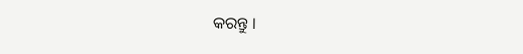କରନ୍ତୁ ।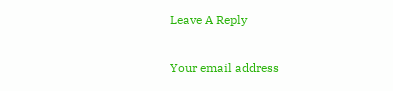Leave A Reply

Your email address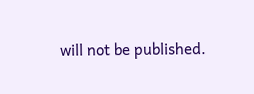will not be published.